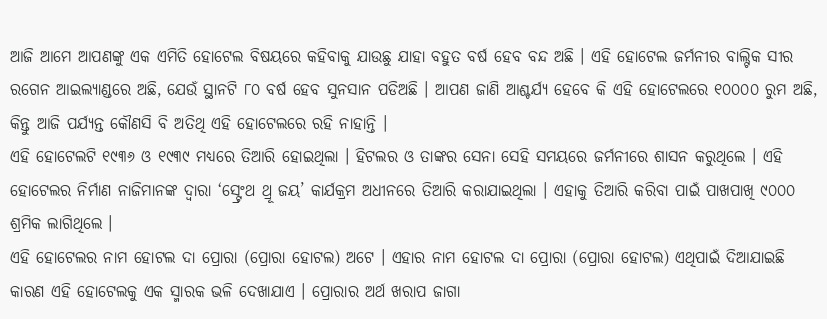ଆଜି ଆମେ ଆପଣଙ୍କୁ ଏକ ଏମିତି ହୋଟେଲ ବିଷୟରେ କହିବାକୁ ଯାଉଛୁ ଯାହା ବହୁତ ବର୍ଷ ହେବ ବନ୍ଦ ଅଛି । ଏହି ହୋଟେଲ ଜର୍ମନୀର ବାଲ୍ଟିକ ସୀର ରଗେନ ଆଇଲ୍ୟାଣ୍ଡରେ ଅଛି, ଯେଉଁ ସ୍ଥାନଟି ୮୦ ବର୍ଷ ହେବ ସୁନସାନ ପଡିଅଛି । ଆପଣ ଜାଣି ଆଶ୍ଚର୍ଯ୍ୟ ହେବେ କି ଏହି ହୋଟେଲରେ ୧୦୦୦୦ ରୁମ ଅଛି, କିନ୍ତୁ ଆଜି ପର୍ଯ୍ୟନ୍ତ କୌଣସି ବି ଅତିଥି ଏହି ହୋଟେଲରେ ରହି ନାହାନ୍ତି ।
ଏହି ହୋଟେଲଟି ୧୯୩୬ ଓ ୧୯୩୯ ମଧ୍ୟରେ ତିଆରି ହୋଇଥିଲା । ହିଟଲର ଓ ତାଙ୍କର ସେନା ସେହି ସମୟରେ ଜର୍ମନୀରେ ଶାସନ କରୁଥିଲେ । ଏହି ହୋଟେଲର ନିର୍ମାଣ ନାଜିମାନଙ୍କ ଦ୍ଵାରା ‘ସ୍ଟ୍ରେଂଥ ଥ୍ରୂ ଜୟ’ କାର୍ଯକ୍ରମ ଅଧୀନରେ ତିଆରି କରାଯାଇଥିଲା । ଏହାକୁ ତିଆରି କରିବା ପାଇଁ ପାଖପାଖି ୯୦୦୦ ଶ୍ରମିକ ଲାଗିଥିଲେ ।
ଏହି ହୋଟେଲର ନାମ ହୋଟଲ ଦା ପ୍ରୋରା (ପ୍ରୋରା ହୋଟଲ) ଅଟେ । ଏହାର ନାମ ହୋଟଲ ଦା ପ୍ରୋରା (ପ୍ରୋରା ହୋଟଲ) ଏଥିପାଇଁ ଦିଆଯାଇଛି କାରଣ ଏହି ହୋଟେଲକୁ ଏକ ସ୍ମାରକ ଭଳି ଦେଖାଯାଏ । ପ୍ରୋରାର ଅର୍ଥ ଖରାପ ଜାଗା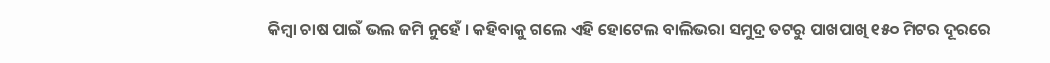କିମ୍ବା ଚାଷ ପାଇଁ ଭଲ ଜମି ନୁହେଁ । କହିବାକୁ ଗଲେ ଏହି ହୋଟେଲ ବାଲିଭରା ସମୁଦ୍ର ତଟରୁ ପାଖପାଖି ୧୫୦ ମିଟର ଦୂରରେ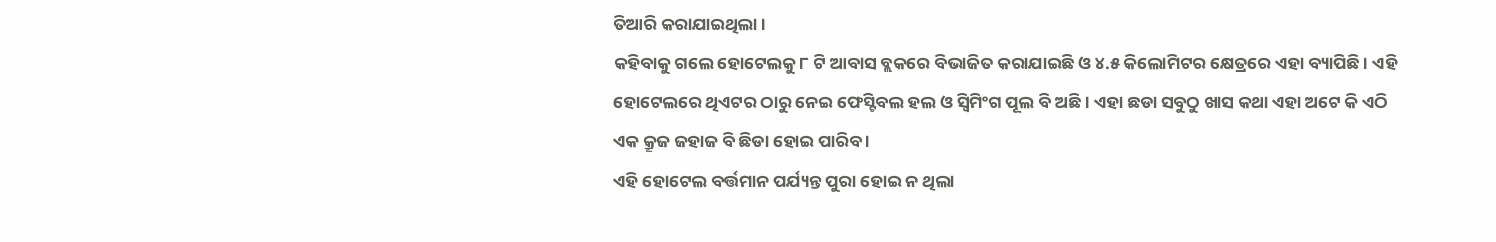ତିଆରି କରାଯାଇଥିଲା ।
କହିବାକୁ ଗଲେ ହୋଟେଲକୁ ୮ ଟି ଆବାସ ବ୍ଲକରେ ବିଭାଜିତ କରାଯାଇଛି ଓ ୪.୫ କିଲୋମିଟର କ୍ଷେତ୍ରରେ ଏହା ବ୍ୟାପିଛି । ଏହି ହୋଟେଲରେ ଥିଏଟର ଠାରୁ ନେଇ ଫେସ୍ଟିବଲ ହଲ ଓ ସ୍ୱିମିଂଗ ପୂଲ ବି ଅଛି । ଏହା ଛଡା ସବୁଠୁ ଖାସ କଥା ଏହା ଅଟେ କି ଏଠି ଏକ କ୍ରୂଜ ଜହାଜ ବି ଛିଡା ହୋଇ ପାରିବ ।
ଏହି ହୋଟେଲ ବର୍ତ୍ତମାନ ପର୍ଯ୍ୟନ୍ତ ପୁରା ହୋଇ ନ ଥିଲା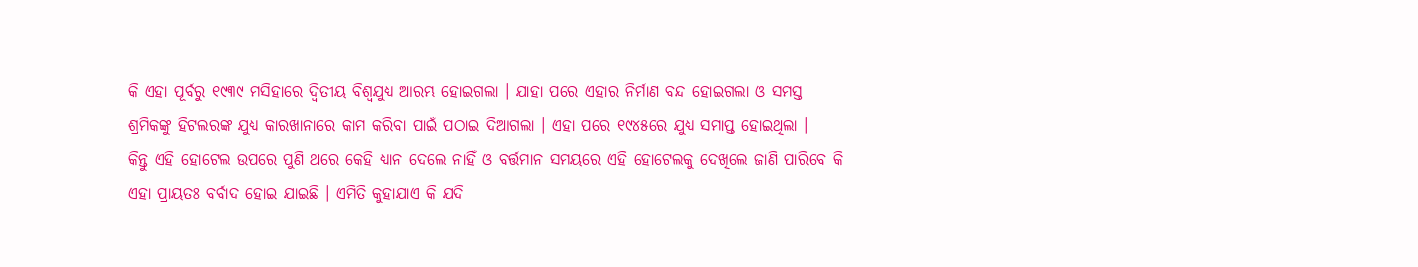କି ଏହା ପୂର୍ବରୁ ୧୯୩୯ ମସିହାରେ ଦ୍ଵିତୀୟ ବିଶ୍ଵଯୁଧ୍ୟ ଆରମ୍ଭ ହୋଇଗଲା । ଯାହା ପରେ ଏହାର ନିର୍ମାଣ ବନ୍ଦ ହୋଇଗଲା ଓ ସମସ୍ତ ଶ୍ରମିକଙ୍କୁ ହିଟଲରଙ୍କ ଯୁଧ୍ୟ କାରଖାନାରେ କାମ କରିବା ପାଇଁ ପଠାଇ ଦିଆଗଲା । ଏହା ପରେ ୧୯୪୫ରେ ଯୁଧ୍ୟ ସମାପ୍ତ ହୋଇଥିଲା ।
କିନ୍ତୁ ଏହି ହୋଟେଲ ଉପରେ ପୁଣି ଥରେ କେହି ଧ୍ୟାନ ଦେଲେ ନାହିଁ ଓ ବର୍ତ୍ତମାନ ସମୟରେ ଏହି ହୋଟେଲକୁ ଦେଖିଲେ ଜାଣି ପାରିବେ କି ଏହା ପ୍ରାୟତଃ ବର୍ବାଦ ହୋଇ ଯାଇଛି । ଏମିତି କୁହାଯାଏ କି ଯଦି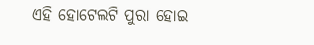ଏହି ହୋଟେଲଟି ପୁରା ହୋଇ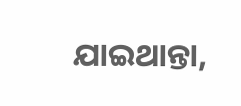ଯାଇଥାନ୍ତା,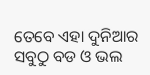ତେବେ ଏହା ଦୁନିଆର ସବୁଠୁ ବଡ ଓ ଭଲ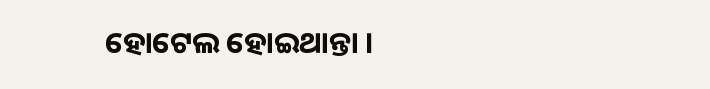ହୋଟେଲ ହୋଇଥାନ୍ତା ।